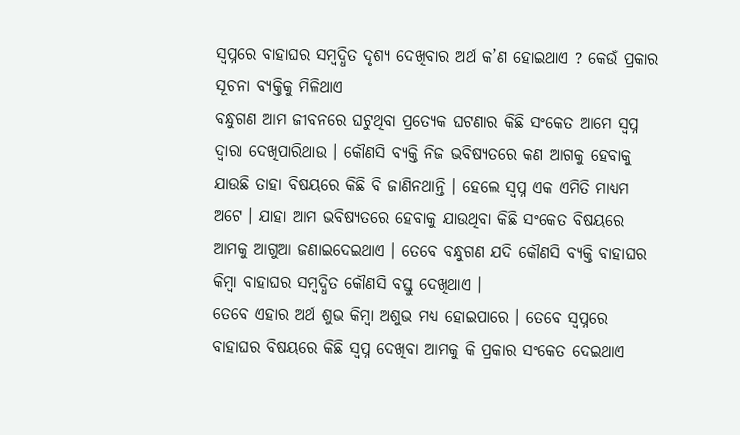ସ୍ଵପ୍ନରେ ବାହାଘର ସମ୍ବଦ୍ଧିତ ଦୃଶ୍ୟ ଦେଖିବାର ଅର୍ଥ କ’ଣ ହୋଇଥାଏ ? କେଉଁ ପ୍ରକାର ସୂଚନା ବ୍ୟକ୍ତିକୁ ମିଳିଥାଏ
ବନ୍ଧୁଗଣ ଆମ ଜୀବନରେ ଘଟୁଥିବା ପ୍ରତ୍ଯେକ ଘଟଣାର କିଛି ସଂକେତ ଆମେ ସ୍ଵପ୍ନ ଦ୍ଵାରା ଦେଖିପାରିଥାଉ । କୌଣସି ବ୍ୟକ୍ତି ନିଜ ଭବିଷ୍ୟତରେ କଣ ଆଗକୁ ହେବାକୁ ଯାଉଛି ତାହା ବିଷୟରେ କିଛି ବି ଜାଣିନଥାନ୍ତି । ହେଲେ ସ୍ଵପ୍ନ ଏକ ଏମିତି ମାଧ୍ୟମ ଅଟେ । ଯାହା ଆମ ଭବିଷ୍ୟତରେ ହେବାକୁ ଯାଉଥିବା କିଛି ସଂକେତ ବିଷୟରେ ଆମକୁ ଆଗୁଆ ଜଣାଇଦେଇଥାଏ । ତେବେ ବନ୍ଧୁଗଣ ଯଦି କୌଣସି ବ୍ୟକ୍ତି ବାହାଘର କିମ୍ବା ବାହାଘର ସମ୍ବଦ୍ଧିତ କୌଣସି ବସ୍ତୁ ଦେଖିଥାଏ ।
ତେବେ ଏହାର ଅର୍ଥ ଶୁଭ କିମ୍ବା ଅଶୁଭ ମଧ୍ୟ ହୋଇପାରେ । ତେବେ ସ୍ଵପ୍ନରେ ବାହାଘର ବିଷୟରେ କିଛି ସ୍ଵପ୍ନ ଦେଖିବା ଆମକୁ କି ପ୍ରକାର ସଂକେତ ଦେଇଥାଏ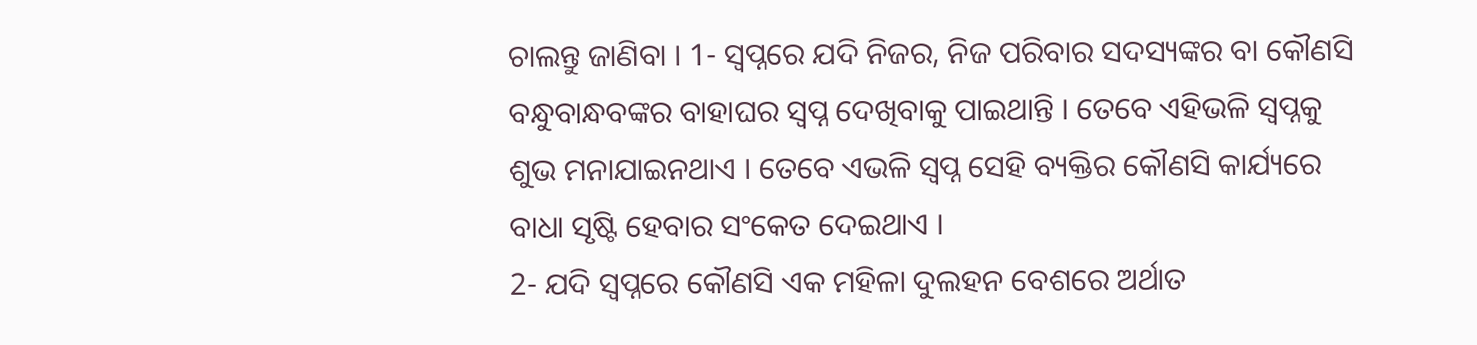ଚାଲନ୍ତୁ ଜାଣିବା । 1- ସ୍ଵପ୍ନରେ ଯଦି ନିଜର, ନିଜ ପରିବାର ସଦସ୍ୟଙ୍କର ବା କୌଣସି ବନ୍ଧୁବାନ୍ଧବଙ୍କର ବାହାଘର ସ୍ଵପ୍ନ ଦେଖିବାକୁ ପାଇଥାନ୍ତି । ତେବେ ଏହିଭଳି ସ୍ଵପ୍ନକୁ ଶୁଭ ମନାଯାଇନଥାଏ । ତେବେ ଏଭଳି ସ୍ଵପ୍ନ ସେହି ବ୍ୟକ୍ତିର କୌଣସି କାର୍ଯ୍ୟରେ ବାଧା ସୃଷ୍ଟି ହେବାର ସଂକେତ ଦେଇଥାଏ ।
2- ଯଦି ସ୍ଵପ୍ନରେ କୌଣସି ଏକ ମହିଳା ଦୁଲହନ ବେଶରେ ଅର୍ଥାତ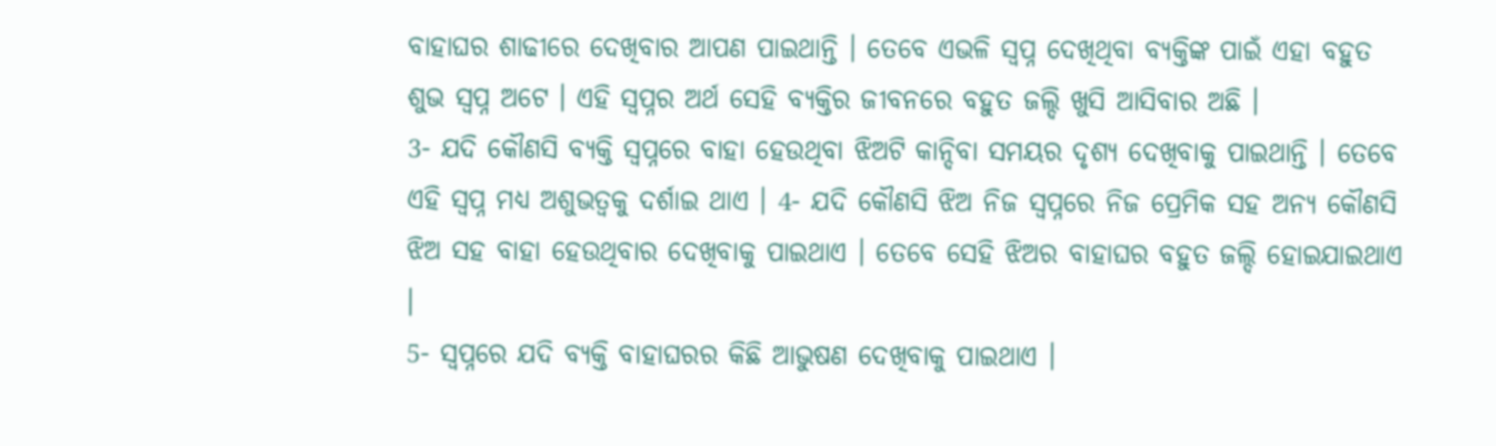ବାହାଘର ଶାଢୀରେ ଦେଖିବାର ଆପଣ ପାଇଥାନ୍ତି । ତେବେ ଏଭଳି ସ୍ଵପ୍ନ ଦେଖିଥିବା ବ୍ୟକ୍ତିଙ୍କ ପାଇଁ ଏହା ବହୁତ ଶୁଭ ସ୍ଵପ୍ନ ଅଟେ । ଏହି ସ୍ଵପ୍ନର ଅର୍ଥ ସେହି ବ୍ୟକ୍ତିର ଜୀବନରେ ବହୁତ ଜଲ୍ଦି ଖୁସି ଆସିବାର ଅଛି ।
3- ଯଦି କୌଣସି ବ୍ୟକ୍ତି ସ୍ଵପ୍ନରେ ବାହା ହେଉଥିବା ଝିଅଟି କାନ୍ଦିବା ସମୟର ଦୃଶ୍ୟ ଦେଖିବାକୁ ପାଇଥାନ୍ତି । ତେବେ ଏହି ସ୍ଵପ୍ନ ମଧ୍ୟ ଅଶୁଭତ୍ବକୁ ଦର୍ଶାଇ ଥାଏ । 4- ଯଦି କୌଣସି ଝିଅ ନିଜ ସ୍ଵପ୍ନରେ ନିଜ ପ୍ରେମିକ ସହ ଅନ୍ୟ କୌଣସି ଝିଅ ସହ ବାହା ହେଉଥିବାର ଦେଖିବାକୁ ପାଇଥାଏ । ତେବେ ସେହି ଝିଅର ବାହାଘର ବହୁତ ଜଲ୍ଦି ହୋଇଯାଇଥାଏ ।
5- ସ୍ଵପ୍ନରେ ଯଦି ବ୍ୟକ୍ତି ବାହାଘରର କିଛି ଆଭୁଷଣ ଦେଖିବାକୁ ପାଇଥାଏ ।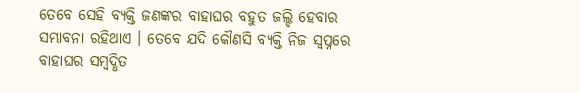ତେବେ ସେହି ବ୍ୟକ୍ତି ଜଣଙ୍କର ବାହାଘର ବହୁତ ଜଲ୍ଦି ହେବାର ସମ୍ଭାବନା ରହିଥାଏ । ତେବେ ଯଦି କୌଣସି ବ୍ୟକ୍ତି ନିଜ ସ୍ଵପ୍ନରେ ବାହାଘର ସମ୍ବଦ୍ଧିତ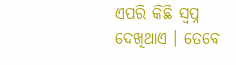ଏପରି କିଛି ସ୍ଵପ୍ନ ଦେଖିଥାଏ । ତେବେ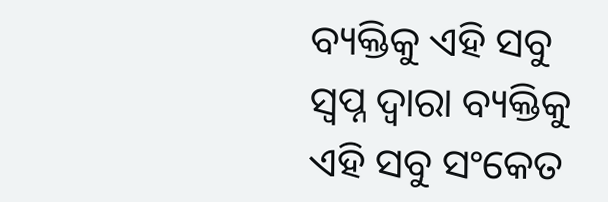ବ୍ୟକ୍ତିକୁ ଏହି ସବୁ ସ୍ଵପ୍ନ ଦ୍ଵାରା ବ୍ୟକ୍ତିକୁ ଏହି ସବୁ ସଂକେତ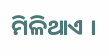ମିଳିଥାଏ ।